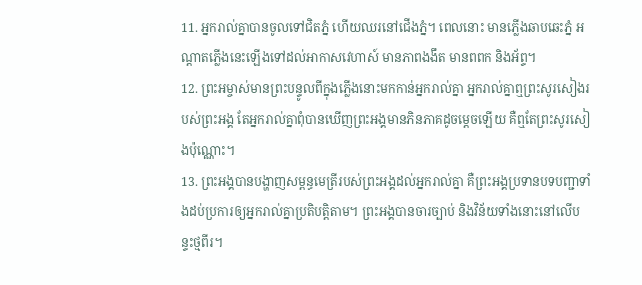11. អ្នករាល់គ្នាបានចូលទៅជិតភ្នំ ហើយឈរនៅជើងភ្នំ។ ពេលនោះ មានភ្លើងឆាបឆេះភ្នំ អណ្ដាតភ្លើងនេះឡើងទៅដល់អាកាសវេហាស៍ មានភាពងងឹត មានពពក និងអ័ព្ទ។
12. ព្រះអម្ចាស់មានព្រះបន្ទូលពីក្នុងភ្លើងនោះមកកាន់អ្នករាល់គ្នា អ្នករាល់គ្នាឮព្រះសូរសៀងរបស់ព្រះអង្គ តែអ្នករាល់គ្នាពុំបានឃើញព្រះអង្គមានភិនភាគដូចម្ដេចឡើយ គឺឮតែព្រះសូរសៀងប៉ុណ្ណោះ។
13. ព្រះអង្គបានបង្ហាញសម្ពន្ធមេត្រីរបស់ព្រះអង្គដល់អ្នករាល់គ្នា គឺព្រះអង្គប្រទានបទបញ្ជាទាំងដប់ប្រការឲ្យអ្នករាល់គ្នាប្រតិបត្តិតាម។ ព្រះអង្គបានចារច្បាប់ និងវិន័យទាំងនោះនៅលើបន្ទះថ្មពីរ។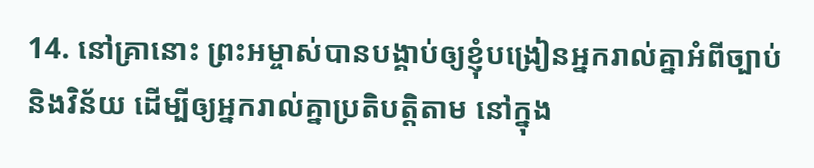14. នៅគ្រានោះ ព្រះអម្ចាស់បានបង្គាប់ឲ្យខ្ញុំបង្រៀនអ្នករាល់គ្នាអំពីច្បាប់ និងវិន័យ ដើម្បីឲ្យអ្នករាល់គ្នាប្រតិបត្តិតាម នៅក្នុង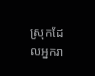ស្រុកដែលអ្នករា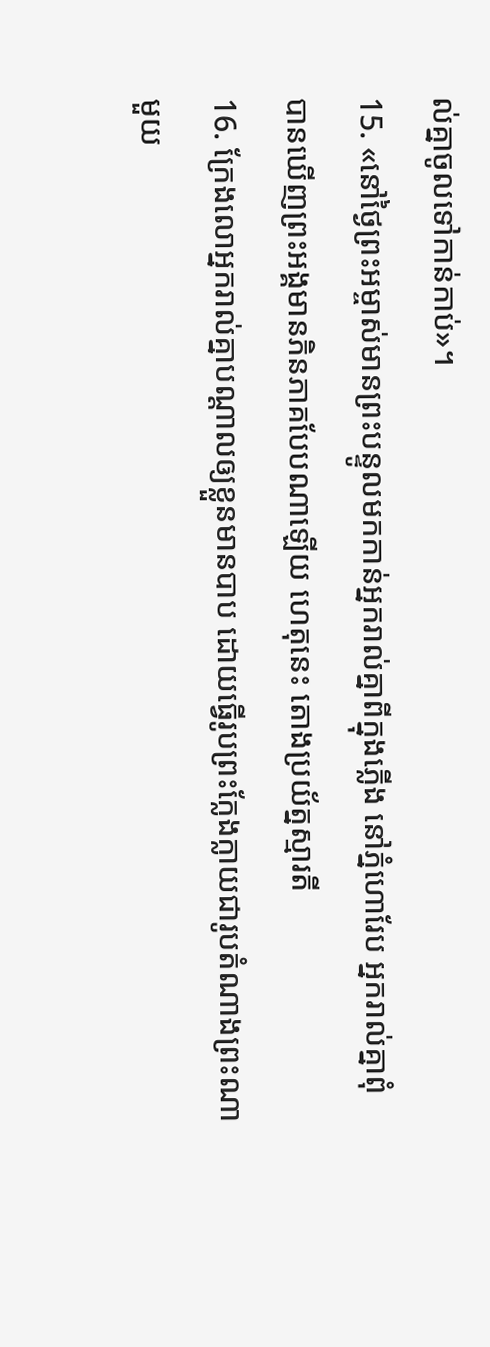ល់គ្នាចូលទៅកាន់កាប់»។
15. «នៅថ្ងៃព្រះអម្ចាស់មានព្រះបន្ទូលមកកាន់អ្នករាល់គ្នាពីក្នុងភ្លើង នៅភ្នំហោរែប អ្នករាល់គ្នាពុំបានឃើញព្រះអង្គមានភិនភាគបែបណាឡើយ ហេតុនេះ តោងប្រយ័ត្នស្មារតី
16. ក្រែងលោអ្នករាល់គ្នាបណ្ដាលឲ្យខ្លួនមានបាប ដោយធ្វើរូបព្រះក្លែងក្លាយជារូបតំណាងព្រះណាមួយ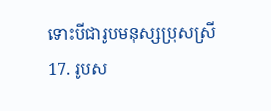ទោះបីជារូបមនុស្សប្រុសស្រី
17. រូបស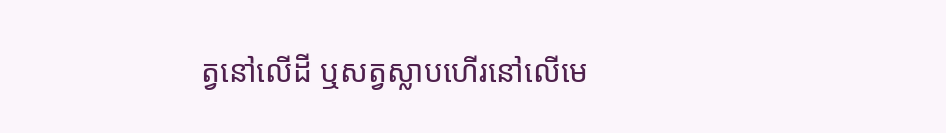ត្វនៅលើដី ឬសត្វស្លាបហើរនៅលើមេ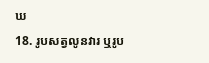ឃ
18. រូបសត្វលូនវារ ឬរូប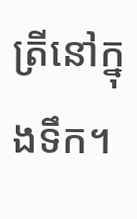ត្រីនៅក្នុងទឹក។